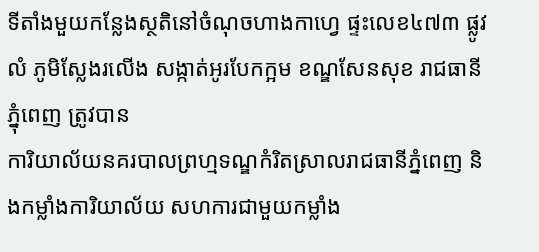ទីតាំងមួយកន្លែងស្ថតិនៅចំណុចហាងកាហ្វេ ផ្ទះលេខ៤៧៣ ផ្លូវលំ ភូមិស្លែងរលើង សង្កាត់អូរបែកក្អម ខណ្ឌសែនសុខ រាជធានីភ្នុំពេញ ត្រូវបាន
ការិយាល័យនគរបាលព្រហ្មទណ្ឌកំរិតស្រាលរាជធានីភ្នំពេញ និងកម្លាំងការិយាល័យ សហការជាមួយកម្លាំង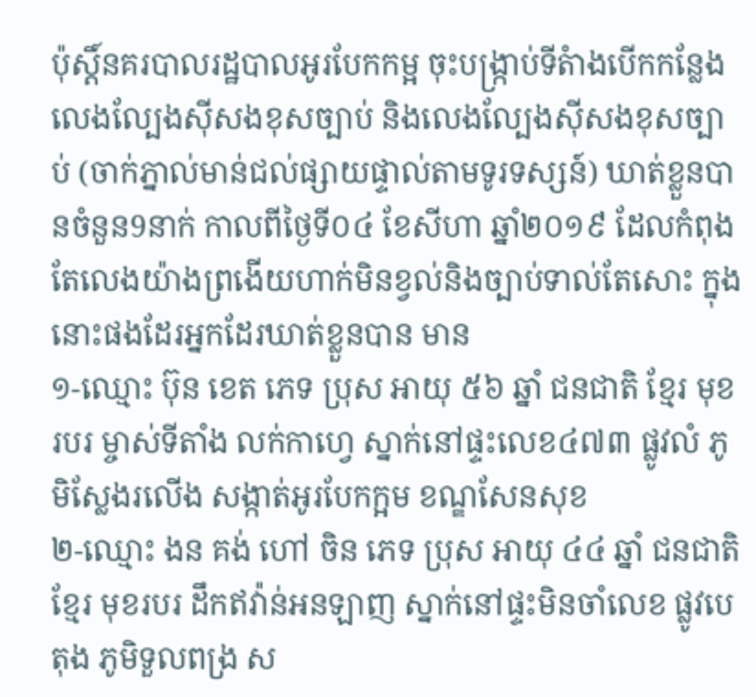ប៉ុស្តិ៍នគរបាលរដ្ឋបាលអូរបែកកម្អ ចុះបង្រ្កាប់ទីតំាងបើកកន្លែងលេងល្បែងស៊ីសងខុសច្បាប់ និងលេងល្បែងស៊ីសងខុសច្បាប់ (ចាក់ភ្នាល់មាន់ជល់ផ្សាយផ្ទាល់តាមទូរទស្សន៍) ឃាត់ខ្លួនបានចំនួន9នាក់ កាលពីថ្ងៃទី០៤ ខែសីហា ឆ្នាំ២០១៩ ដែលកំពុងតែលេងយ៉ាងព្រងេីយហាក់មិនខ្វល់និងច្បាប់ទាល់តែសោះ ក្នុងនោះផងដែរអ្នកដែរឃាត់ខ្លួនបាន មាន
១-ឈ្មោះ ប៊ុន ខេត ភេទ ប្រុស អាយុ ៥៦ ឆ្នាំ ជនជាតិ ខ្មែរ មុខរបរ ម្ចាស់ទីតាំង លក់កាហ្វេ ស្នាក់នៅផ្ទះលេខ៤៧៣ ផ្លូវលំ ភូមិស្លែងរលើង សង្កាត់អូរបែកក្អម ខណ្ឌសែនសុខ
២-ឈ្មោះ ងន គង់ ហៅ ចិន ភេទ ប្រុស អាយុ ៤៤ ឆ្នាំ ជនជាតិ ខ្មែរ មុខរបរ ដឹកឥវ៉ាន់អនឡាញ ស្នាក់នៅផ្ទះមិនចាំលេខ ផ្លូវបេតុង ភូមិទួលពង្រ ស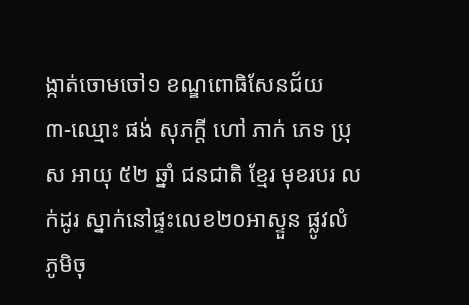ង្កាត់ចោមចៅ១ ខណ្ឌពោធិសែនជ័យ
៣-ឈ្មោះ ផង់ សុភក្តី ហៅ ភាក់ ភេទ ប្រុស អាយុ ៥២ ឆ្នាំ ជនជាតិ ខ្មែរ មុខរបរ លក់ដូរ ស្នាក់នៅផ្ទះលេខ២០អាស្ទួន ផ្លូវលំ ភូមិចុ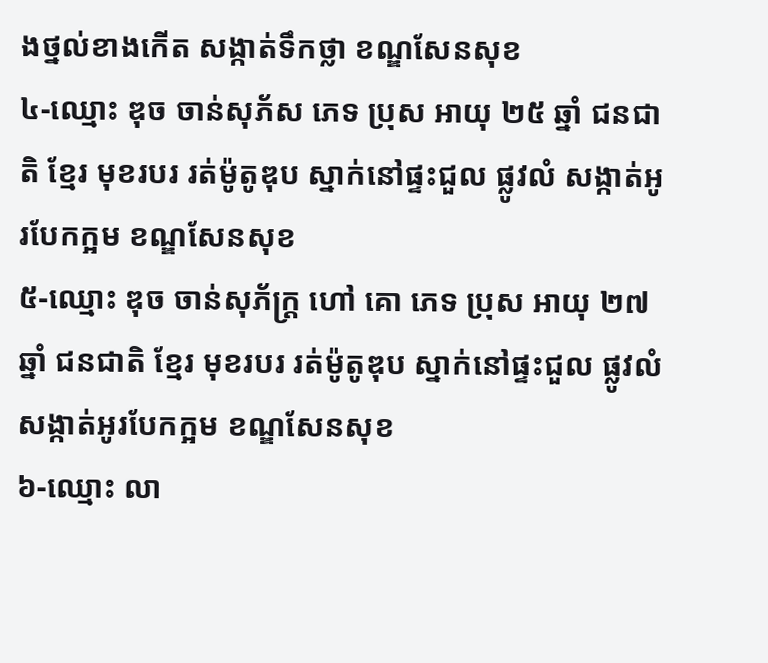ងថ្នល់ខាងកើត សង្កាត់ទឹកថ្លា ខណ្ឌសែនសុខ
៤-ឈ្មោះ ឌុច ចាន់សុភ័ស ភេទ ប្រុស អាយុ ២៥ ឆ្នាំ ជនជាតិ ខ្មែរ មុខរបរ រត់ម៉ូតូឌុប ស្នាក់នៅផ្ទះជួល ផ្លូវលំ សង្កាត់អូរបែកក្អម ខណ្ឌសែនសុខ
៥-ឈ្មោះ ឌុច ចាន់សុភ័ក្រ្ត ហៅ គោ ភេទ ប្រុស អាយុ ២៧ ឆ្នាំ ជនជាតិ ខ្មែរ មុខរបរ រត់ម៉ូតូឌុប ស្នាក់នៅផ្ទះជួល ផ្លូវលំ សង្កាត់អូរបែកក្អម ខណ្ឌសែនសុខ
៦-ឈ្មោះ លា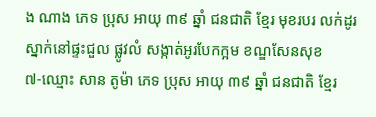ង ណាង ភេទ ប្រុស អាយុ ៣៩ ឆ្នាំ ជនជាតិ ខ្មែរ មុខរបរ លក់ដូរ ស្នាក់នៅផ្ទះជួល ផ្លូវលំ សង្កាត់អូរបែកក្អម ខណ្ឌសែនសុខ
៧-ឈ្មោះ សាន តូម៉ា ភេទ ប្រុស អាយុ ៣៩ ឆ្នាំ ជនជាតិ ខ្មែរ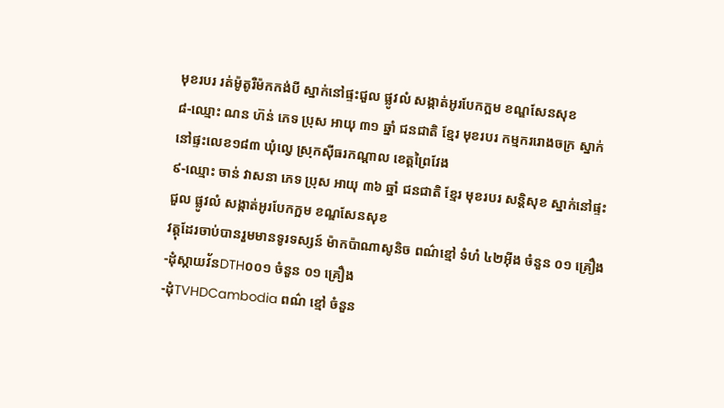មុខរបរ រត់ម៉ូតូរឺម៉កកង់បី ស្នាក់នៅផ្ទះជួល ផ្លូវលំ សង្កាត់អូរបែកក្អម ខណ្ឌសែនសុខ
៨-ឈ្មោះ ណន ហ៊ន់ ភេទ ប្រុស អាយុ ៣១ ឆ្នាំ ជនជាតិ ខ្មែរ មុខរបរ កម្មកររោងចក្រ ស្នាក់នៅផ្ទះលេខ១៨៣ ឃុំល្វេ ស្រុកស៊ីធរកណ្តាល ខេត្តព្រៃវែង
៩-ឈ្មោះ ចាន់ វាសនា ភេទ ប្រុស អាយុ ៣៦ ឆ្នាំ ជនជាតិ ខ្មែរ មុខរបរ សន្តិសុខ ស្នាក់នៅផ្ទះជួល ផ្លូវលំ សង្កាត់អូរបែកក្អម ខណ្ឌសែនសុខ
វត្តុដែរចាប់បានរួមមានទូរទស្សន៍ ម៉ាកប៉ាណាសូនិច ពណ៌ខ្មៅ ទំហំ ៤២អ៊ីង ចំនួន ០១ គ្រឿង
-ដុំស្កាយវ័នDTH០០១ ចំនួន ០១ គ្រឿង
-ដុំTVHDCambodia ពណ៌ ខ្មៅ ចំនួន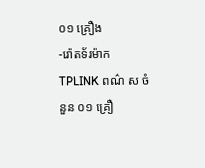០១ គ្រឿង
-រ៉ោតទ័រម៉ាក TPLINK ពណ៌ ស ចំនួន ០១ គ្រឿ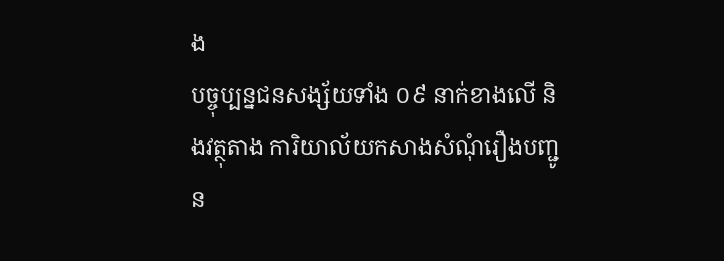ង
បច្ចុប្បន្នជនសង្ស័យទាំង ០៩ នាក់ខាងលើ និងវត្ថុតាង ការិយាល័យកសាងសំណុំរឿងបញ្ជូន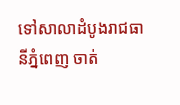ទៅសាលាដំបូងរាជធានីភ្នំពេញ ចាត់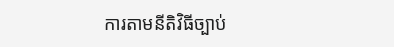ការតាមនីតិវិធីច្បាប់